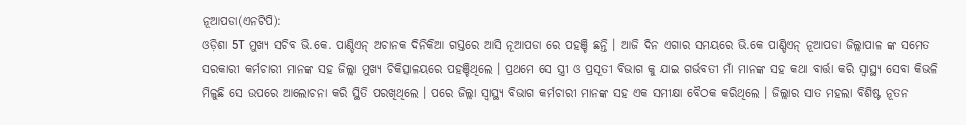ନୂଆପଡା(ଏନଟିପି):
ଓଡ଼ିଶା 5T ମୁଖ୍ୟ ସଚିବ ଭି.କେ. ପାଣ୍ଡିଏନ୍ ଅଚାନକ ଦିନିକିଆ ଗସ୍ତରେ ଆସି ନୂଆପଡା ରେ ପହଞ୍ଚି ଛନ୍ତି । ଆଜି ଦିନ ଏଗାର ସମୟରେ ଭି.କେ ପାଣ୍ଡିଏନ୍ ନୂଆପଡା ଜିଲ୍ଲାପାଳ ଙ୍କ ସମେତ ସରକାରୀ କର୍ମଚାରୀ ମାନଙ୍କ ସହ ଜିଲ୍ଲା ମୁଖ୍ୟ ଚିକିତ୍ସାଳୟରେ ପହଞ୍ଚିଥିଲେ । ପ୍ରଥମେ ସେ ସ୍ତ୍ରୀ ଓ ପ୍ରସୂତୀ ବିଭାଗ କୁ ଯାଇ ଗର୍ଭବତୀ ମାଁ ମାନଙ୍କ ସହ କଥା ବାର୍ତ୍ତା କରି ସ୍ୱାସ୍ଥ୍ୟ ସେବା କିଭଳି ମିଳୁଛି ସେ ଉପରେ ଆଲୋଚନା କରି ସ୍ଥିତି ପରଖିଥିଲେ । ପରେ ଜିଲ୍ଲା ସ୍ୱାସ୍ଥ୍ୟ ବିଭାଗ କର୍ମଚାରୀ ମାନଙ୍କ ସହ ଏକ ସମୀକ୍ଷା ବୈଠକ କରିଥିଲେ । ଜିଲ୍ଲାର ସାତ ମହଲା ବିଶିଷ୍ଟ ନୂତନ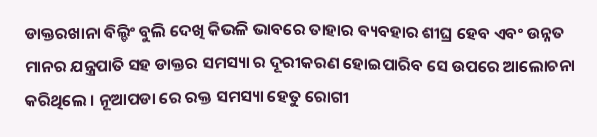ଡାକ୍ତରଖାନା ବିଲ୍ଡିଂ ବୁଲି ଦେଖି କିଭଳି ଭାବରେ ତାହାର ବ୍ୟବହାର ଶୀଘ୍ର ହେବ ଏବଂ ଉନ୍ନତ ମାନର ଯନ୍ତ୍ରପାତି ସହ ଡାକ୍ତର ସମସ୍ୟା ର ଦୂରୀକରଣ ହୋଇପାରିବ ସେ ଉପରେ ଆଲୋଚନା କରିଥିଲେ । ନୂଆପଡା ରେ ରକ୍ତ ସମସ୍ୟା ହେତୁ ରୋଗୀ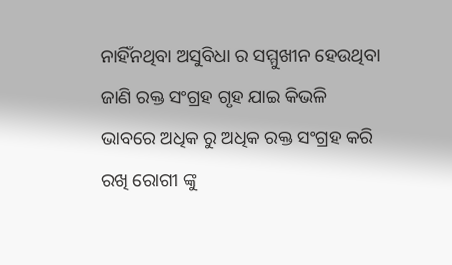ନାହିଁନଥିବା ଅସୁବିଧା ର ସମ୍ମୁଖୀନ ହେଉଥିବା ଜାଣି ରକ୍ତ ସଂଗ୍ରହ ଗୃହ ଯାଇ କିଭଳି ଭାବରେ ଅଧିକ ରୁ ଅଧିକ ରକ୍ତ ସଂଗ୍ରହ କରି ରଖି ରୋଗୀ ଙ୍କୁ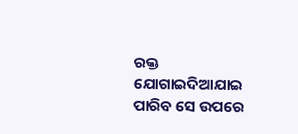ରକ୍ତ ଯୋଗାଇଦିଆଯାଇ ପାରିବ ସେ ଉପରେ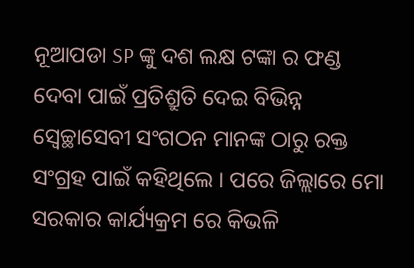ନୂଆପଡା SP ଙ୍କୁ ଦଶ ଲକ୍ଷ ଟଙ୍କା ର ଫଣ୍ଡ ଦେବା ପାଇଁ ପ୍ରତିଶ୍ରୁତି ଦେଇ ବିଭିନ୍ନ ସ୍ବେଚ୍ଛାସେବୀ ସଂଗଠନ ମାନଙ୍କ ଠାରୁ ରକ୍ତ ସଂଗ୍ରହ ପାଇଁ କହିଥିଲେ । ପରେ ଜିଲ୍ଲାରେ ମୋ ସରକାର କାର୍ଯ୍ୟକ୍ରମ ରେ କିଭଳି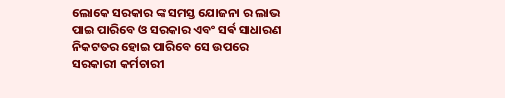ଲୋକେ ସରକାର ଙ୍କ ସମସ୍ତ ଯୋଜନା ର ଲାଭ ପାଇ ପାରିବେ ଓ ସରକାର ଏବଂ ସର୍ଵ ସାଧାରଣ ନିକଟତର ହୋଇ ପାରିବେ ସେ ଉପରେ ସରକାରୀ କର୍ମଚାରୀ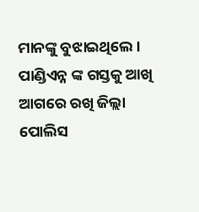ମାନଙ୍କୁ ବୁଝାଇଥିଲେ । ପାଣ୍ଡିଏନ୍ନ ଙ୍କ ଗସ୍ତକୁ ଆଖି ଆଗରେ ରଖି ଜିଲ୍ଲା ପୋଲିସ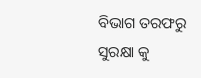ବିଭାଗ ତରଫରୁ ସୁରକ୍ଷା କୁ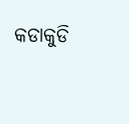କଡାକୁଡି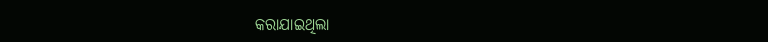କରାଯାଇଥିଲା